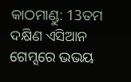କାଠମାଣ୍ଡୁ: 13ତମ ଦକ୍ଷିଣ ଏସିଆନ ଗେମ୍ସରେ ଭଭୟ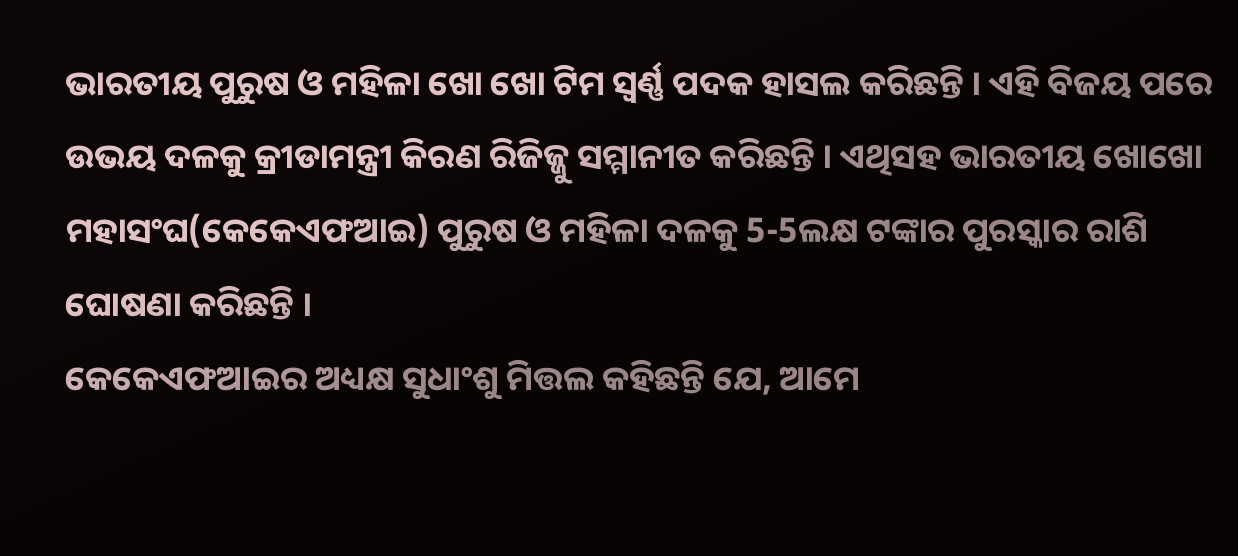ଭାରତୀୟ ପୁରୁଷ ଓ ମହିଳା ଖୋ ଖୋ ଟିମ ସ୍ବର୍ଣ୍ଣ ପଦକ ହାସଲ କରିଛନ୍ତି । ଏହି ବିଜୟ ପରେ ଉଭୟ ଦଳକୁ କ୍ରୀଡାମନ୍ତ୍ରୀ କିରଣ ରିଜିଜ୍ଜୁ ସମ୍ମାନୀତ କରିଛନ୍ତି । ଏଥିସହ ଭାରତୀୟ ଖୋଖୋ ମହାସଂଘ(କେକେଏଫଆଇ) ପୁରୁଷ ଓ ମହିଳା ଦଳକୁ 5-5ଲକ୍ଷ ଟଙ୍କାର ପୁରସ୍କାର ରାଶି ଘୋଷଣା କରିଛନ୍ତି ।
କେକେଏଫଆଇର ଅଧ୍ୟକ୍ଷ ସୁଧାଂଶୁ ମିତ୍ତଲ କହିଛନ୍ତି ଯେ, ଆମେ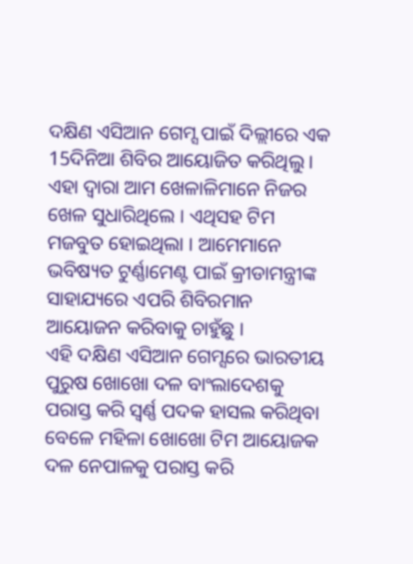ଦକ୍ଷିଣ ଏସିଆନ ଗେମ୍ସ ପାଇଁ ଦିଲ୍ଲୀରେ ଏକ 15ଦିନିଆ ଶିବିର ଆୟୋଜିତ କରିଥିଲୁ । ଏହା ଦ୍ବାରା ଆମ ଖେଳାଳିମାନେ ନିଜର ଖେଳ ସୁଧାରିଥିଲେ । ଏଥିସହ ଟିମ ମଜବୁତ ହୋଇଥିଲା । ଆମେମାନେ ଭବିଷ୍ୟତ ଟୁର୍ଣ୍ଣାମେଣ୍ଟ ପାଇଁ କ୍ରୀଡାମନ୍ତ୍ରୀଙ୍କ ସାହାଯ୍ୟରେ ଏପରି ଶିବିରମାନ ଆୟୋଜନ କରିବାକୁ ଚାହୁଁଛୁ ।
ଏହି ଦକ୍ଷିଣ ଏସିଆନ ଗେମ୍ସରେ ଭାରତୀୟ ପୁରୁଷ ଖୋଖୋ ଦଳ ବାଂଲାଦେଶକୁ ପରାସ୍ତ କରି ସ୍ବର୍ଣ୍ଣ ପଦକ ହାସଲ କରିଥିବା ବେଳେ ମହିଳା ଖୋଖୋ ଟିମ ଆୟୋଜକ ଦଳ ନେପାଳକୁ ପରାସ୍ତ କରି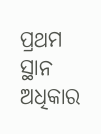ପ୍ରଥମ ସ୍ଥାନ ଅଧିକାର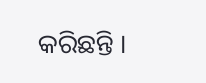କରିଛନ୍ତି ।